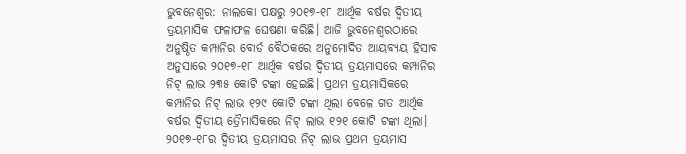ଭୁବନେଶ୍ୱର: ନାଲକୋ ପକ୍ଷରୁ ୨୦୧୭-୧୮ ଆର୍ଥିକ ବର୍ଷର ଦ୍ୱିତୀୟ ତ୍ରୟମାସିକ ଫଳାଫଳ ଘେଷଣା କରିଛି। ଆଜି ଭୁବନେଶ୍ୱରଠାରେ ଅନୁଷ୍ଠିତ କମ୍ପାନିର ବୋର୍ଡ ବୈଠକରେ ଅନୁମୋଦିତ ଆୟବ୍ୟୟ ହିସାବ ଅନୁସାରେ ୨୦୧୭-୧୮ ଆର୍ଥିକ ବର୍ଷର ଦ୍ୱିତୀୟ ତ୍ରୟମାସରେ କମ୍ପାନିର ନିଟ୍ ଲାଭ ୨୩୫ କୋଟି ଟଙ୍କା ହେଇଛି। ପ୍ରଥମ ତ୍ରୟମାସିକରେ କମ୍ପାନିର ନିଟ୍ ଲାଭ ୧୨୯ କୋଟି ଟଙ୍କା ଥିଲା ବେଳେ ଗତ ଆର୍ଥିକ ବର୍ଷର ଦ୍ୱିତୀୟ ତ୍ରୈମାସିକରେ ନିଟ୍ ଲାଭ ୧୨୧ କୋଟି ଟଙ୍କା ଥିଲା। ୨୦୧୭-୧୮ର ଦ୍ୱିତୀୟ ତ୍ରୟମାସର ନିଟ୍ ଲାଭ ପ୍ରଥମ ତ୍ରୟମାସ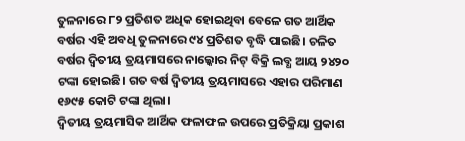ତୁଳନାରେ ୮୨ ପ୍ରତିଶତ ଅଧିକ ହୋଇଥିବା ବେଳେ ଗତ ଆର୍ଥିକ ବର୍ଷର ଏହି ଅବଧି ତୁଳନାରେ ୯୪ ପ୍ରତିଶତ ବୃଦ୍ଧି ପାଇଛି। ଚଳିତ ବର୍ଷର ଦ୍ୱିତୀୟ ତ୍ରୟମାସରେ ନାଲ୍କୋର ନିଟ୍ ବିକ୍ରି ଲବ୍ଧ ଆୟ ୨୪୨୦ ଟଙ୍କା ହୋଇଛି। ଗତ ବର୍ଷ ଦ୍ୱିତୀୟ ତ୍ରୟମାସରେ ଏହାର ପରିମାଣ ୧୬୯୫ କୋଟି ଟଙ୍କା ଥିଲା।
ଦ୍ୱିତୀୟ ତ୍ରୟମାସିକ ଆର୍ଥିକ ଫଳାଫଳ ଉପରେ ପ୍ରତିକ୍ରିୟା ପ୍ରକାଶ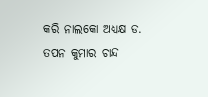କରି ନାଲକୋ ଅଧ୍ୟକ୍ଷ ଡ. ତପନ କୁମାର ଚାନ୍ଦ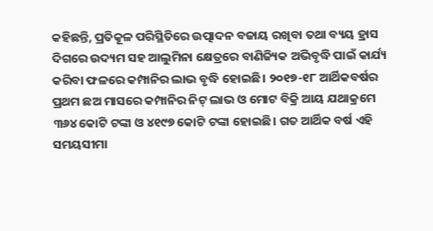କହିଛନ୍ତି, ପ୍ରତିକୂଳ ପରିସ୍ଥିତିରେ ଉତ୍ପାଦନ ବଜାୟ ରଖିବା ତଥା ବ୍ୟୟ ହ୍ରାସ ଦିଗରେ ଉଦ୍ୟମ ସହ ଆଲୁମିନା କ୍ଷେତ୍ରରେ ବାଣିଜ୍ୟିକ ଅଭିବୃଦ୍ଧି ପାଇଁ କାର୍ଯ୍ୟ କରିବା ଫଳରେ କମ୍ପାନିର ଲାଭ ବୃଦ୍ଧି ହୋଇଛି। ୨୦୧୭-୧୮ ଆର୍ଥିକବର୍ଷର ପ୍ରଥମ ଛଅ ମାସରେ କମ୍ପାନିର ନିଟ୍ ଲାଭ ଓ ମୋଟ ବିକ୍ରି ଆୟ ଯଥାକ୍ରମେ ୩୬୪ କୋଟି ଟଙ୍କା ଓ ୪୧୯୭ କୋଟି ଟଙ୍କା ହୋଇଛି। ଗତ ଆର୍ଥିକ ବର୍ଷ ଏହି ସମୟସୀମା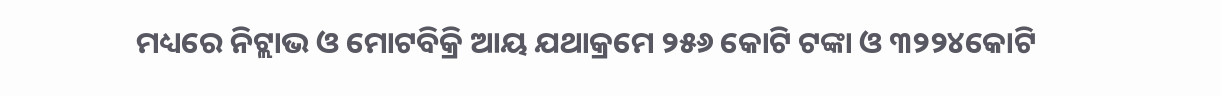ମଧ୍ୟରେ ନିଟ୍ଲାଭ ଓ ମୋଟବିକ୍ରି ଆୟ ଯଥାକ୍ରମେ ୨୫୬ କୋଟି ଟଙ୍କା ଓ ୩୨୨୪କୋଟି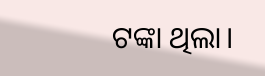ଟଙ୍କା ଥିଲା।